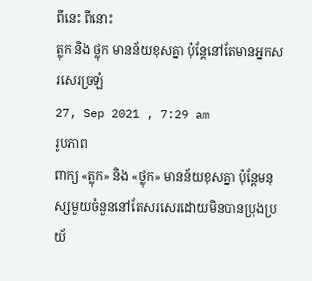ពីនេះ ពីនោះ
ត្លុក និង ថ្លុក មានន័យខុសគ្នា ប៉ុន្តែនៅតែមានអ្នកសរសេរច្រឡំ
27, Sep 2021 , 7:29 am
រូបភាព
ពាក្យ «ត្លុក» និង «ថ្លុក» មានន័យខុសគ្នា ប៉ុន្តែមនុស្សមួយចំនួននៅតែសរសេរដោយមិនបានប្រុងប្រយ័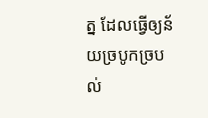ត្ន ដែលធ្វើឲ្យន័យច្របូកច្របល់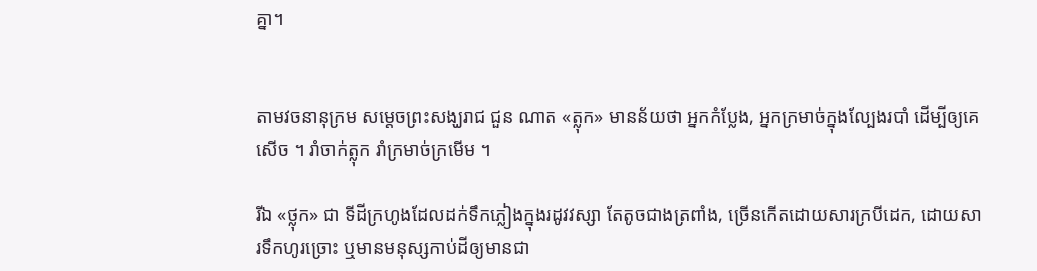គ្នា។


តាមវចនានុក្រម សម្តេចព្រះសង្ឃរាជ ជួន ណាត «ត្លុក» មានន័យថា អ្នកកំប្លែង, អ្នកក្រមាច់ក្នុងល្បែងរបាំ ដើម្បីឲ្យគេសើច ។ រាំចាក់ត្លុក រាំក្រមាច់ក្រមើម ។

រីឯ «ថ្លុក» ជា ទីដីក្រហូងដែលដក់ទឹកភ្លៀងក្នុងរដូវវស្សា តែតូចជាងត្រពាំង, ច្រើនកើតដោយសារក្របីដេក, ដោយសារទឹកហូរច្រោះ ឬមានមនុស្សកាប់ដីឲ្យមានជា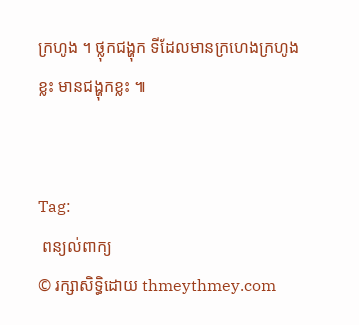ក្រហូង ។ ថ្លុកជង្ហុក ទីដែលមានក្រហេងក្រហូងខ្លះ មានជង្ហុកខ្លះ ៕


Tag:
 ពន្យល់ពាក្យ
© រក្សាសិទ្ធិដោយ thmeythmey.com